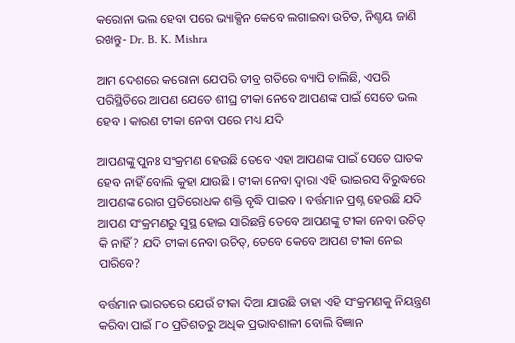କରୋନା ଭଲ ହେବା ପରେ ଭ୍ୟାକ୍ସିନ କେବେ ଲଗାଇବା ଉଚିତ, ନିଶ୍ଚୟ ଜାଣି ରଖନ୍ତୁ- Dr. B. K. Mishra

ଆମ ଦେଶରେ କରୋନା ଯେପରି ତୀବ୍ର ଗତିରେ ବ୍ୟାପି ଚାଲିଛି, ଏପରି ପରିସ୍ଥିତିରେ ଆପଣ ଯେତେ ଶୀଘ୍ର ଟୀକା ନେବେ ଆପଣଙ୍କ ପାଇଁ ସେତେ ଭଲ ହେବ । କାରଣ ଟୀକା ନେବା ପରେ ମଧ୍ୟ ଯଦି

ଆପଣଙ୍କୁ ପୁନଃ ସଂକ୍ରମଣ ହେଉଛି ତେବେ ଏହା ଆପଣଙ୍କ ପାଇଁ ସେତେ ଘାତକ ହେବ ନାହିଁ ବୋଲି କୁହା ଯାଉଛି । ଟୀକା ନେବା ଦ୍ଵାରା ଏହି ଭାଇରସ ବିରୁଦ୍ଧରେ ଆପଣଙ୍କ ରୋଗ ପ୍ରତିରୋଧକ ଶକ୍ତି ବୃଦ୍ଧି ପାଇବ । ବର୍ତ୍ତମାନ ପ୍ରଶ୍ନ ହେଉଛି ଯଦି ଆପଣ ସଂକ୍ରମଣରୁ ସୁସ୍ଥ ହୋଇ ସାରିଛନ୍ତି ତେବେ ଆପଣଙ୍କୁ ଟୀକା ନେବା ଉଚିତ୍ କି ନାହିଁ? ଯଦି ଟୀକା ନେବା ଉଚିତ୍, ତେବେ କେବେ ଆପଣ ଟୀକା ନେଇ ପାରିବେ?

ବର୍ତ୍ତମାନ ଭାରତରେ ଯେଉଁ ଟୀକା ଦିଆ ଯାଉଛି ତାହା ଏହି ସଂକ୍ରମଣକୁ ନିୟନ୍ତ୍ରଣ କରିବା ପାଇଁ ୮୦ ପ୍ରତିଶତରୁ ଅଧିକ ପ୍ରଭାବଶାଳୀ ବୋଲି ବିଜ୍ଞାନ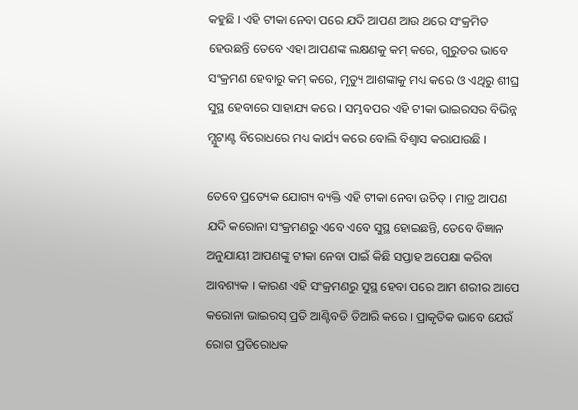କହୁଛି । ଏହି ଟୀକା ନେବା ପରେ ଯଦି ଆପଣ ଆଉ ଥରେ ସଂକ୍ରମିତ ହେଉଛନ୍ତି ତେବେ ଏହା ଆପଣଙ୍କ ଲକ୍ଷଣକୁ କମ୍ କରେ, ଗୁରୁତର ଭାବେ ସଂକ୍ରମଣ ହେବାରୁ କମ୍ କରେ, ମୃତ୍ୟୁ ଆଶଙ୍କାକୁ ମଧ୍ୟ କରେ ଓ ଏଥିରୁ ଶୀଘ୍ର ସୁସ୍ଥ ହେବାରେ ସାହାଯ୍ୟ କରେ । ସମ୍ଭବପର ଏହି ଟୀକା ଭାଇରସର ବିଭିନ୍ନ ମ୍ଯୁଟାଣ୍ଟ ବିରୋଧରେ ମଧ୍ୟ କାର୍ଯ୍ୟ କରେ ବୋଲି ବିଶ୍ୱାସ କରାଯାଉଛି ।

ତେବେ ପ୍ରତ୍ୟେକ ଯୋଗ୍ୟ ବ୍ୟକ୍ତି ଏହି ଟୀକା ନେବା ଉଚିତ୍ । ମାତ୍ର ଆପଣ ଯଦି କରୋନା ସଂକ୍ରମଣରୁ ଏବେ ଏବେ ସୁସ୍ଥ ହୋଇଛନ୍ତି, ତେବେ ବିଜ୍ଞାନ ଅନୁଯାୟୀ ଆପଣଙ୍କୁ ଟୀକା ନେବା ପାଇଁ କିଛି ସପ୍ତାହ ଅପେକ୍ଷା କରିବା ଆବଶ୍ୟକ । କାରଣ ଏହି ସଂକ୍ରମଣରୁ ସୁସ୍ଥ ହେବା ପରେ ଆମ ଶରୀର ଆପେ କରୋନା ଭାଇରସ୍ ପ୍ରତି ଆଣ୍ଟିବଡି ତିଆରି କରେ । ପ୍ରାକୃତିକ ଭାବେ ଯେଉଁ ରୋଗ ପ୍ରତିରୋଧକ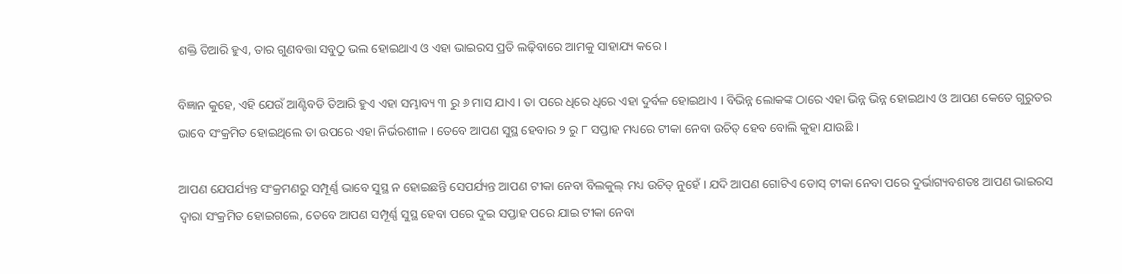ଶକ୍ତି ତିଆରି ହୁଏ, ତାର ଗୁଣବତ୍ତା ସବୁଠୁ ଭଲ ହୋଇଥାଏ ଓ ଏହା ଭାଇରସ ପ୍ରତି ଲଢ଼ିବାରେ ଆମକୁ ସାହାଯ୍ୟ କରେ ।

ବିଜ୍ଞାନ କୁହେ, ଏହି ଯେଉଁ ଆଣ୍ଟିବଡି ତିଆରି ହୁଏ ଏହା ସମ୍ଭାବ୍ୟ ୩ ରୁ ୬ ମାସ ଯାଏ । ତା ପରେ ଧିରେ ଧିରେ ଏହା ଦୁର୍ବଳ ହୋଇଥାଏ । ବିଭିନ୍ନ ଲୋକଙ୍କ ଠାରେ ଏହା ଭିନ୍ନ ଭିନ୍ନ ହୋଇଥାଏ ଓ ଆପଣ କେତେ ଗୁରୁତର ଭାବେ ସଂକ୍ରମିତ ହୋଇଥିଲେ ତା ଉପରେ ଏହା ନିର୍ଭରଶୀଳ । ତେବେ ଆପଣ ସୁସ୍ଥ ହେବାର ୨ ରୁ ୮ ସପ୍ତାହ ମଧ୍ୟରେ ଟୀକା ନେବା ଉଚିତ୍ ହେବ ବୋଲି କୁହା ଯାଉଛି ।

ଆପଣ ଯେପର୍ଯ୍ୟନ୍ତ ସଂକ୍ରମଣରୁ ସମ୍ପୂର୍ଣ୍ଣ ଭାବେ ସୁସ୍ଥ ନ ହୋଇଛନ୍ତି ସେପର୍ଯ୍ୟନ୍ତ ଆପଣ ଟୀକା ନେବା ବିଲକୁଲ୍ ମଧ୍ୟ ଉଚିତ୍ ନୁହେଁ । ଯଦି ଆପଣ ଗୋଟିଏ ଡୋସ୍ ଟୀକା ନେବା ପରେ ଦୁର୍ଭାଗ୍ୟବଶତଃ ଆପଣ ଭାଇରସ ଦ୍ଵାରା ସଂକ୍ରମିତ ହୋଇଗଲେ, ତେବେ ଆପଣ ସମ୍ପୂର୍ଣ୍ଣ ସୁସ୍ଥ ହେବା ପରେ ଦୁଇ ସପ୍ତାହ ପରେ ଯାଇ ଟୀକା ନେବା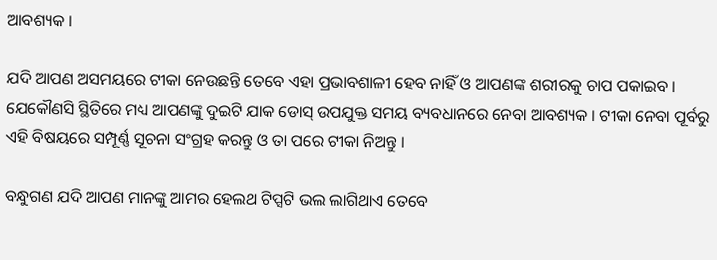ଆବଶ୍ୟକ ।

ଯଦି ଆପଣ ଅସମୟରେ ଟୀକା ନେଉଛନ୍ତି ତେବେ ଏହା ପ୍ରଭାବଶାଳୀ ହେବ ନାହିଁ ଓ ଆପଣଙ୍କ ଶରୀରକୁ ଚାପ ପକାଇବ । ଯେକୌଣସି ସ୍ଥିତିରେ ମଧ୍ୟ ଆପଣଙ୍କୁ ଦୁଇଟି ଯାକ ଡୋସ୍ ଉପଯୁକ୍ତ ସମୟ ବ୍ୟବଧାନରେ ନେବା ଆବଶ୍ୟକ । ଟୀକା ନେବା ପୂର୍ବରୁ ଏହି ବିଷୟରେ ସମ୍ପୂର୍ଣ୍ଣ ସୂଚନା ସଂଗ୍ରହ କରନ୍ତୁ ଓ ତା ପରେ ଟୀକା ନିଅନ୍ତୁ ।

ବନ୍ଧୁଗଣ ଯଦି ଆପଣ ମାନଙ୍କୁ ଆମର ହେଲଥ ଟିପ୍ସଟି ଭଲ ଲାଗିଥାଏ ତେବେ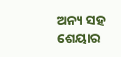ଅନ୍ୟ ସହ ଶେୟାର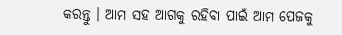କରନ୍ତୁ । ଆମ ସହ ଆଗକୁ ରହିବା ପାଇଁ ଆମ ପେଜକୁ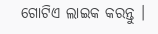ଗୋଟିଏ ଲାଇକ କରନ୍ତୁ ।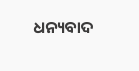ଧନ୍ୟବାଦ